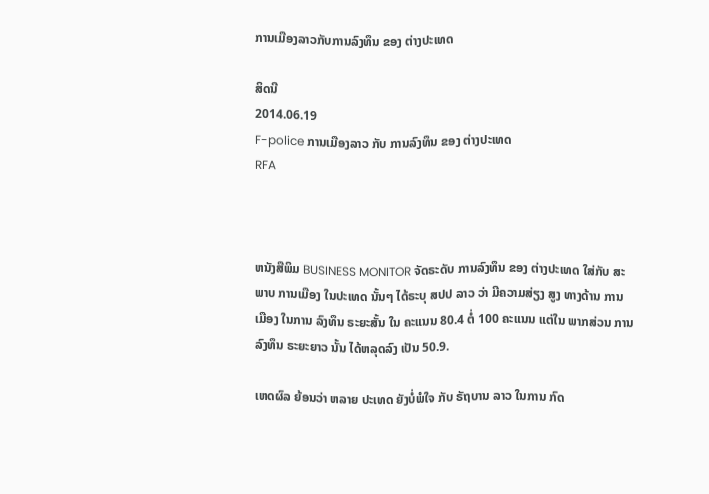ການເມືອງລາວກັບການລົງທຶນ ຂອງ ຕ່າງປະເທດ

ສິດນີ
2014.06.19
F-police ການເມືອງລາວ ກັບ ການລົງທຶນ ຂອງ ຕ່າງປະເທດ
RFA



ຫນັງສືພິມ BUSINESS MONITOR ຈັດຣະດັບ ການລົງທຶນ ຂອງ ຕ່າງປະເທດ ໃສ່ກັບ ສະພາບ ການເມືອງ ໃນປະເທດ ນັ້ນໆ ໄດ້ຣະບຸ ສປປ ລາວ ວ່າ ມີຄວາມສ່ຽງ ສູງ ທາງດ້ານ ການເມືອງ ໃນການ ລົງທຶນ ຣະຍະສັ້ນ ໃນ ຄະແນນ 80.4 ຕໍ່ 100 ຄະແນນ ແຕ່ໃນ ພາກສ່ວນ ການລົງທຶນ ຣະຍະຍາວ ນັ້ນ ໄດ້ຫລຸດລົງ ເປັນ 50.9.

ເຫດຜົລ ຍ້ອນວ່າ ຫລາຍ ປະເທດ ຍັງບໍ່ພໍໃຈ ກັບ ຣັຖບານ ລາວ ໃນການ ກົດ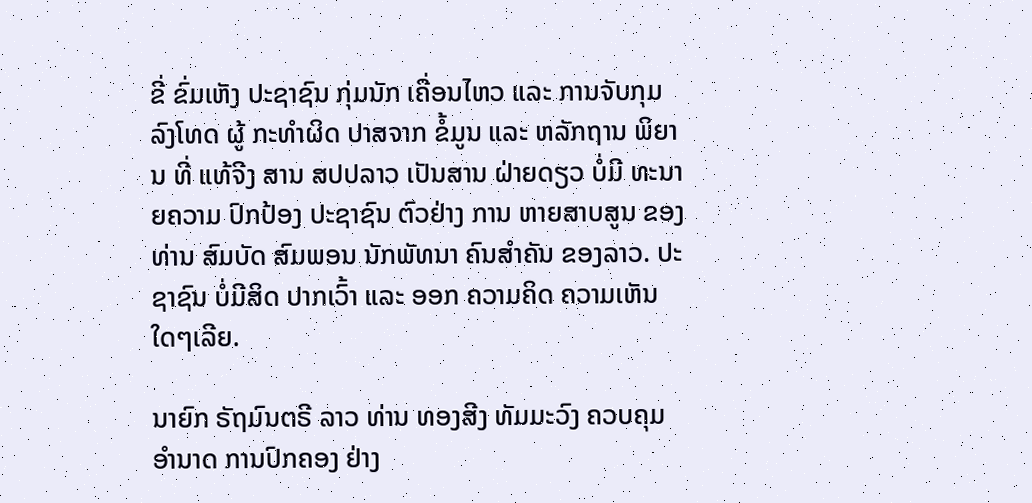ຂີ່ ຂົ່ມເຫັງ ປະຊາຊົນ ກຸ່ມນັກ ເຄື່ອນໄຫວ ແລະ ການຈັບກຸມ ລົງໂທດ ຜູ້ ກະທຳຜິດ ປາສຈາກ ຂໍ້ມູນ ແລະ ຫລັກຖານ ພິຍານ ທີ່ ແທ້ຈີງ ສານ ສປປລາວ ເປັນສານ ຝ່າຍດຽວ ບໍ່ມີ ທະນາຍຄວາມ ປົກປ້ອງ ປະຊາຊົນ ຕົວຢ່າງ ການ ຫາຍສາບສູນ ຂອງ ທ່ານ ສົມບັດ ສົມພອນ ນັກພັທນາ ຄົນສຳຄັນ ຂອງລາວ. ປະຊາຊົນ ບໍ່ມີສິດ ປາກເວົ້າ ແລະ ອອກ ຄວາມຄິດ ຄວາມເຫັນ ໃດໆເລີຍ.

ນາຍົກ ຣັຖມົນຕຣີ ລາວ ທ່ານ ທອງສີງ ທັມມະວົງ ຄວບຄຸມ ອຳນາດ ການປົກຄອງ ຢ່າງ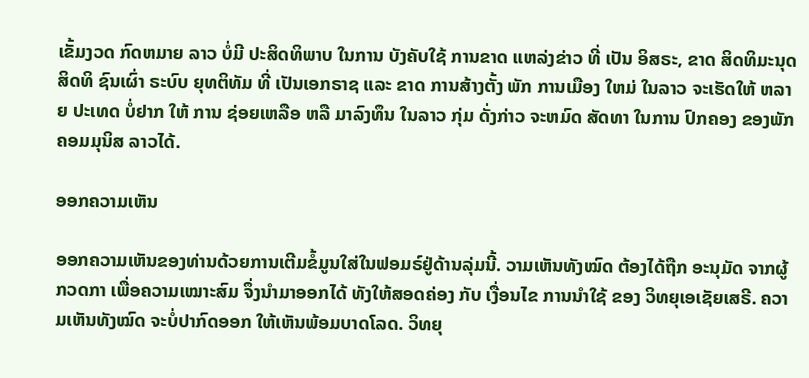ເຂັ້ມງວດ ກົດຫມາຍ ລາວ ບໍ່ມີ ປະສິດທິພາບ ໃນການ ບັງຄັບໃຊ້ ການຂາດ ແຫລ່ງຂ່າວ ທີ່ ເປັນ ອິສຣະ, ຂາດ ສິດທິມະນຸດ ສິດທິ ຊົນເຜົ່າ ຣະບົບ ຍຸທຕິທັມ ທີ່ ເປັນເອກຣາຊ ແລະ ຂາດ ການສ້າງຕັ້ງ ພັກ ການເມືອງ ໃຫມ່ ໃນລາວ ຈະເຮັດໃຫ້ ຫລາຍ ປະເທດ ບໍ່ຢາກ ໃຫ້ ການ ຊ່ອຍເຫລືອ ຫລື ມາລົງທຶນ ໃນລາວ ກຸ່ມ ດັ່ງກ່າວ ຈະຫມົດ ສັດທາ ໃນການ ປົກຄອງ ຂອງພັກ ຄອມມຸນິສ ລາວໄດ້.

ອອກຄວາມເຫັນ

ອອກຄວາມເຫັນຂອງທ່ານດ້ວຍການເຕີມຂໍ້ມູນໃສ່ໃນຟອມຣ໌ຢູ່ດ້ານລຸ່ມນີ້. ວາມເຫັນທັງໝົດ ຕ້ອງໄດ້ຖືກ ອະນຸມັດ ຈາກຜູ້ ກວດກາ ເພື່ອຄວາມເໝາະສົມ ຈຶ່ງນໍາມາອອກໄດ້ ທັງໃຫ້ສອດຄ່ອງ ກັບ ເງື່ອນໄຂ ການນຳໃຊ້ ຂອງ ວິທຍຸເອເຊັຍເສຣີ. ຄວາມເຫັນທັງໝົດ ຈະບໍ່ປາກົດອອກ ໃຫ້ເຫັນພ້ອມບາດໂລດ. ວິທຍຸ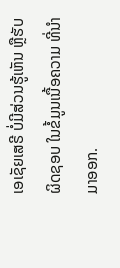ເອເຊັຍເສຣີ ບໍ່ມີສ່ວນຮູ້ເຫັນ ຫຼືຮັບຜິດຊອບ ໃນຂໍ້ມູນເນື້ອຄວາມ ທີ່ນໍາມາອອກ.